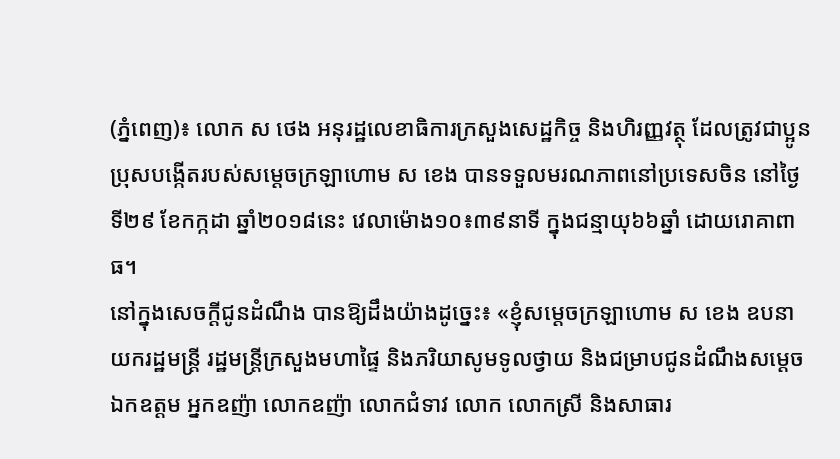(ភ្នំពេញ)៖ លោក ស ថេង អនុរដ្ឋលេខាធិការក្រសួងសេដ្ឋកិច្ច និងហិរញ្ញវត្ថុ ដែលត្រូវជាប្អូនប្រុសបង្កើតរបស់សម្តេចក្រឡាហោម ស ខេង បានទទួលមរណភាពនៅប្រទេសចិន នៅថ្ងៃទី២៩ ខែកក្កដា ឆ្នាំ២០១៨នេះ វេលាម៉ោង១០៖៣៩នាទី ក្នុងជន្មាយុ៦៦ឆ្នាំ ដោយរោគាពាធ។
នៅក្នុងសេចក្តីជូនដំណឹង បានឱ្យដឹងយ៉ាងដូច្នេះ៖ «ខ្ញុំសម្តេចក្រឡាហោម ស ខេង ឧបនាយករដ្ឋមន្ត្រី រដ្ឋមន្ត្រីក្រសួងមហាផ្ទៃ និងភរិយាសូមទូលថ្វាយ និងជម្រាបជូនដំណឹងសម្តេច ឯកឧត្តម អ្នកឧញ៉ា លោកឧញ៉ា លោកជំទាវ លោក លោកស្រី និងសាធារ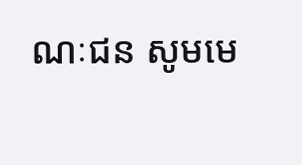ណៈជន សូមមេ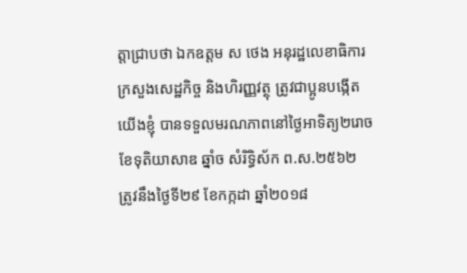ត្តាជ្រាបថា ឯកឧត្តម ស ថេង អនុរដ្ឋលេខាធិការក្រសួងសេដ្ឋកិច្ច និងហិរញ្ញវត្ថុ ត្រូវជាប្អូនបង្កើតយើងខ្ញុំ បានទទួលមរណភាពនៅថ្ងៃអាទិត្យ២រោច ខែទុតិយាសាឌ ឆ្នាំច សំរិទ្ធិស័ក ព.ស.២៥៦២ ត្រូវនឹងថ្ងៃទី២៩ ខែកក្កដា ឆ្នាំ២០១៨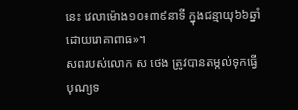នេះ វេលាម៉ោង១០៖៣៩នាទី ក្នុងជន្មាយុ៦៦ឆ្នាំ ដោយរោគាពាធ»។
សពរបស់លោក ស ថេង ត្រូវបានតម្កល់ទុកធ្វើបុណ្យទ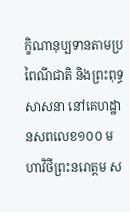ក្ខិណានុប្បទានតាមប្រពៃណីជាតិ និងព្រះពុទ្ធសាសនា នៅគេហដ្ឋានសពលេខ១០០ មហាវិថីព្រះនរោត្តម ស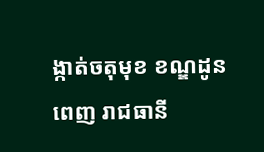ង្កាត់ចតុមុខ ខណ្ឌដូនពេញ រាជធានី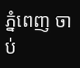ភ្នំពេញ ចាប់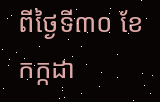ពីថ្ងៃទី៣០ ខែកក្កដា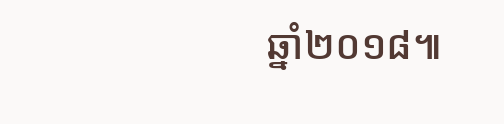ឆ្នាំ២០១៨៕